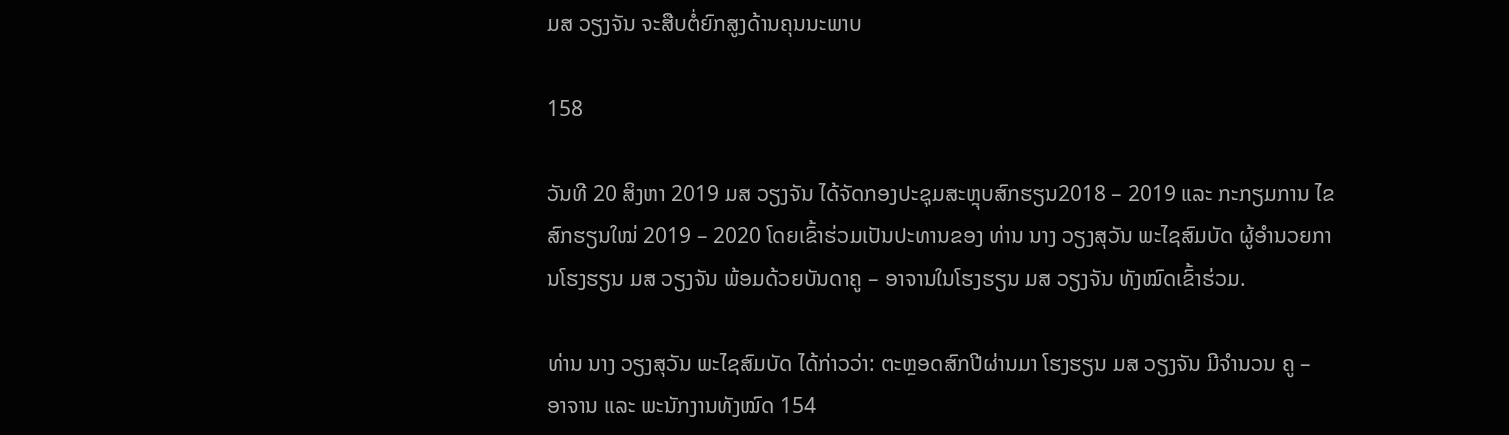ມສ ວຽງຈັນ ຈະສືບຕໍ່ຍົກສູງດ້ານຄຸນນະພາບ

158

ວັນທີ 20 ສິງຫາ 2019 ມສ ວຽງຈັນ ໄດ້ຈັດກອງປະຊຸມສະຫຼຸບສົກຮຽນ2018 – 2019 ແລະ ກະກຽມການ ໄຂສົກຮຽນໃໝ່ 2019 – 2020 ໂດຍເຂົ້າຮ່ວມເປັນປະທານຂອງ ທ່ານ ນາງ ວຽງສຸວັນ ພະໄຊສົມບັດ ຜູ້ອຳນວຍການໂຮງຮຽນ ມສ ວຽງຈັນ ພ້ອມດ້ວຍບັນດາຄູ – ອາຈານໃນໂຮງຮຽນ ມສ ວຽງຈັນ ທັງໝົດເຂົ້າຮ່ວມ.

ທ່ານ ນາງ ວຽງສຸວັນ ພະໄຊສົມບັດ ໄດ້ກ່າວວ່າ: ຕະຫຼອດສົກປີຜ່ານມາ ໂຮງຮຽນ ມສ ວຽງຈັນ ມີຈຳນວນ ຄູ – ອາຈານ ແລະ ພະນັກງານທັງໝົດ 154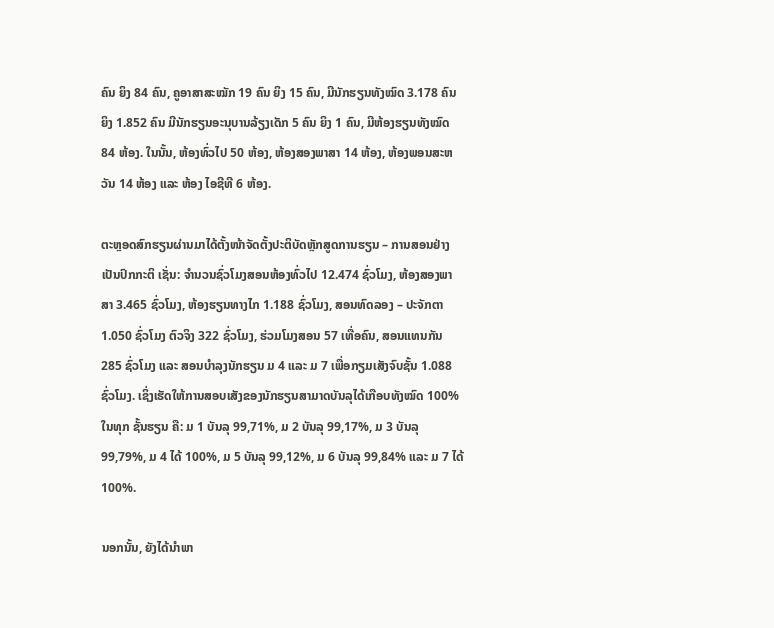ຄົນ ຍິງ 84 ຄົນ, ຄູອາສາສະໝັກ 19 ຄົນ ຍິງ 15 ຄົນ, ມີນັກຮຽນທັງໝົດ 3.178 ຄົນ ຍິງ 1.852 ຄົນ ມີນັກຮຽນອະນຸບານລ້ຽງເດັກ 5 ຄົນ ຍິງ 1 ຄົນ, ມີຫ້ອງຮຽນທັງໝົດ 84 ຫ້ອງ. ໃນນັ້ນ, ຫ້ອງທົ່ວໄປ 50 ຫ້ອງ, ຫ້ອງສອງພາສາ 14 ຫ້ອງ, ຫ້ອງພອນສະຫວັນ 14 ຫ້ອງ ແລະ ຫ້ອງ ໄອຊີທີ 6 ຫ້ອງ.

ຕະຫຼອດສົກຮຽນຜ່ານມາໄດ້ຕັ້ງໜ້າຈັດຕັ້ງປະຕິບັດຫຼັກສູດການຮຽນ – ການສອນຢ່າງເປັນປົກກະຕິ ເຊັ່ນ: ຈຳນວນຊົ່ວໂມງສອນຫ້ອງທົ່ວໄປ 12.474 ຊົ່ວໂມງ, ຫ້ອງສອງພາສາ 3.465 ຊົ່ວໂມງ, ຫ້ອງຮຽນທາງໄກ 1.188 ຊົ່ວໂມງ, ສອນທົດລອງ – ປະຈັກຕາ 1.050 ຊົ່ວໂມງ ຕົວຈິງ 322 ຊົ່ວໂມງ, ຮ່ວມໂມງສອນ 57 ເທື່ອຄົນ, ສອນແທນກັນ 285 ຊົ່ວໂມງ ແລະ ສອນບຳລຸງນັກຮຽນ ມ 4 ແລະ ມ 7 ເພື່ອກຽມເສັງຈົບຊັ້ນ 1.088 ຊົ່ວໂມງ. ເຊິ່ງເຮັດໃຫ້ການສອບເສັງຂອງນັກຮຽນສາມາດບັນລຸໄດ້ເກືອບທັງໝົດ 100% ໃນທຸກ ຊັ້ນຮຽນ ຄື: ມ 1 ບັນລຸ 99,71%, ມ 2 ບັນລຸ 99,17%, ມ 3 ບັນລຸ 99,79%, ມ 4 ໄດ້ 100%, ມ 5 ບັນລຸ 99,12%, ມ 6 ບັນລຸ 99,84% ແລະ ມ 7 ໄດ້ 100%.

ນອກນັ້ນ, ຍັງໄດ້ນຳພາ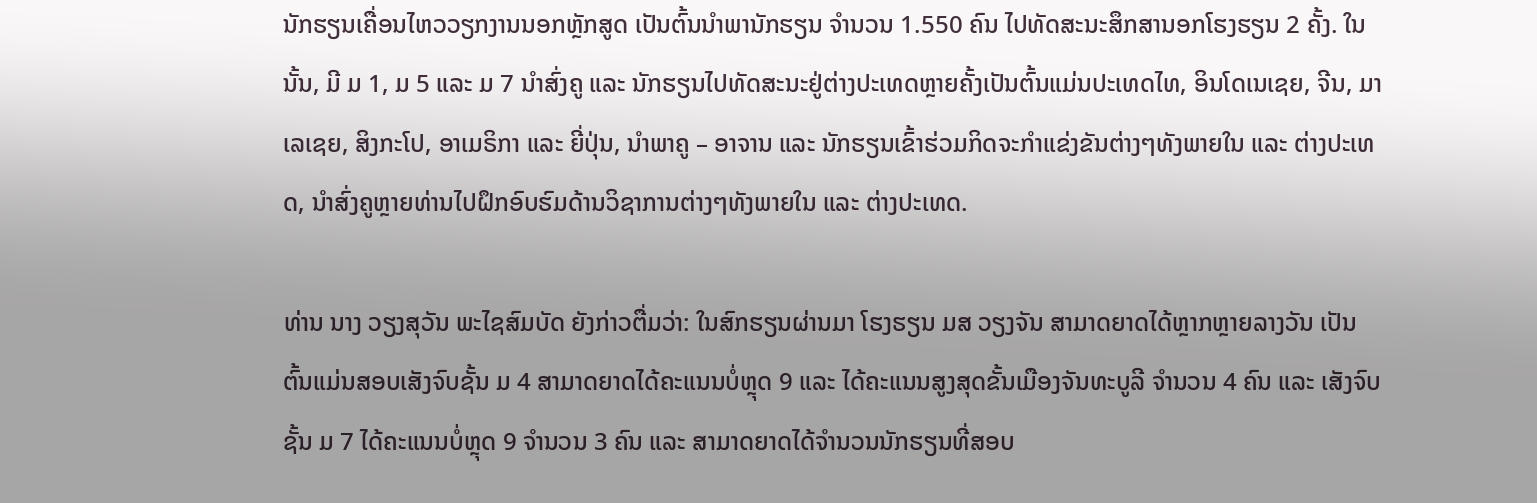ນັກຮຽນເຄື່ອນໄຫວວຽກງານນອກຫຼັກສູດ ເປັນຕົ້ນນຳພານັກຮຽນ ຈຳນວນ 1.550 ຄົນ ໄປທັດສະນະສຶກສານອກໂຮງຮຽນ 2 ຄັ້ງ. ໃນນັ້ນ, ມີ ມ 1, ມ 5 ແລະ ມ 7 ນຳສົ່ງຄູ ແລະ ນັກຮຽນໄປທັດສະນະຢູ່ຕ່າງປະເທດຫຼາຍຄັ້ງເປັນຕົ້ນແມ່ນປະເທດໄທ, ອິນໂດເນເຊຍ, ຈີນ, ມາເລເຊຍ, ສິງກະໂປ, ອາເມຣິກາ ແລະ ຍີ່ປຸ່ນ, ນຳພາຄູ – ອາຈານ ແລະ ນັກຮຽນເຂົ້າຮ່ວມກິດຈະກຳແຂ່ງຂັນຕ່າງໆທັງພາຍໃນ ແລະ ຕ່າງປະເທດ, ນຳສົ່ງຄູຫຼາຍທ່ານໄປຝຶກອົບຮົມດ້ານວິຊາການຕ່າງໆທັງພາຍໃນ ແລະ ຕ່າງປະເທດ.

ທ່ານ ນາງ ວຽງສຸວັນ ພະໄຊສົມບັດ ຍັງກ່າວຕື່ມວ່າ: ໃນສົກຮຽນຜ່ານມາ ໂຮງຮຽນ ມສ ວຽງຈັນ ສາມາດຍາດໄດ້ຫຼາກຫຼາຍລາງວັນ ເປັນຕົ້ນແມ່ນສອບເສັງຈົບຊັ້ນ ມ 4 ສາມາດຍາດໄດ້ຄະແນນບໍ່ຫຼຸດ 9 ແລະ ໄດ້ຄະແນນສູງສຸດຂັ້ນເມືອງຈັນທະບູລີ ຈຳນວນ 4 ຄົນ ແລະ ເສັງຈົບຊັ້ນ ມ 7 ໄດ້ຄະແນນບໍ່ຫຼຸດ 9 ຈຳນວນ 3 ຄົນ ແລະ ສາມາດຍາດໄດ້ຈຳນວນນັກຮຽນທີ່ສອບ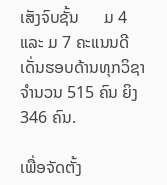ເສັງຈົບຊັ້ນ      ມ 4 ແລະ ມ 7 ຄະແນນດີເດັ່ນຮອບດ້ານທຸກວິຊາ ຈຳນວນ 515 ຄົນ ຍິງ 346 ຄົນ.

ເພື່ອຈັດຕັ້ງ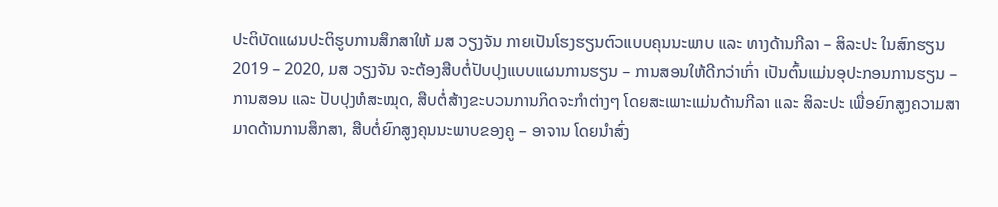ປະຕິບັດແຜນປະຕິຮູບການສຶກສາໃຫ້ ມສ ວຽງຈັນ ກາຍເປັນໂຮງຮຽນຕົວແບບຄຸນນະພາບ ແລະ ທາງດ້ານກີລາ – ສິລະປະ ໃນສົກຮຽນ 2019 – 2020, ມສ ວຽງຈັນ ຈະຕ້ອງສືບຕໍ່ປັບປຸງແບບແຜນການຮຽນ – ການສອນໃຫ້ດີກວ່າເກົ່າ ເປັນຕົ້ນແມ່ນອຸປະກອນການຮຽນ – ການສອນ ແລະ ປັບປຸງຫໍສະໝຸດ, ສືບຕໍ່ສ້າງຂະບວນການກິດຈະກຳຕ່າງໆ ໂດຍສະເພາະແມ່ນດ້ານກີລາ ແລະ ສິລະປະ ເພື່ອຍົກສູງຄວາມສາມາດດ້ານການສຶກສາ, ສືບຕໍ່ຍົກສູງຄຸນນະພາບຂອງຄູ – ອາຈານ ໂດຍນຳສົ່ງ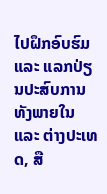ໄປຝຶກອົບຮົມ ແລະ ແລກປ່ຽນປະສົບການທັງພາຍໃນ ແລະ ຕ່າງປະເທດ, ສື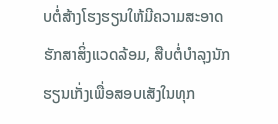ບຕໍ່ສ້າງໂຮງຮຽນໃຫ້ມີຄວາມສະອາດຮັກສາສິ່ງແວດລ້ອມ, ສືບຕໍ່ບຳລຸງນັກຮຽນເກັ່ງເພື່ອສອບເສັງໃນທຸກ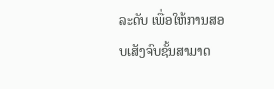ລະດັບ ເພື່ອໃຫ້ການສອບເສັງຈົບຊັ້ນສາມາດ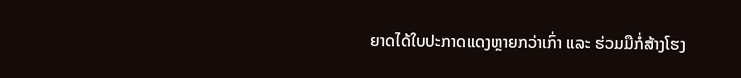ຍາດໄດ້ໃບປະກາດແດງຫຼາຍກວ່າເກົ່າ ແລະ ຮ່ວມມືກໍ່ສ້າງໂຮງ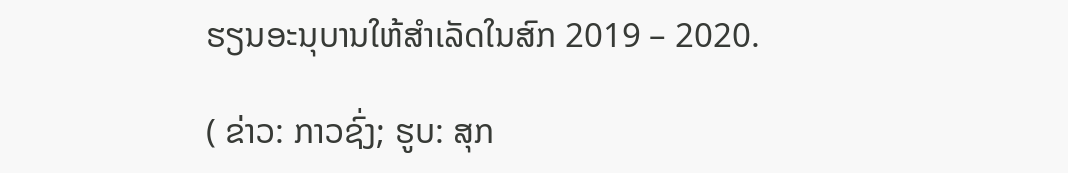ຮຽນອະນຸບານໃຫ້ສຳເລັດໃນສົກ 2019 – 2020.

( ຂ່າວ: ກາວຊົ່ງ; ຮູບ: ສຸກ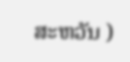ສະຫວັນ )